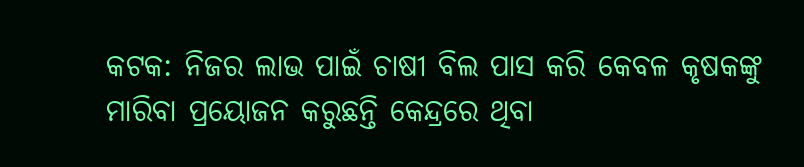କଟକ: ନିଜର ଲାଭ ପାଇଁ ଚାଷୀ ବିଲ ପାସ କରି କେବଳ କୃଷକଙ୍କୁ ମାରିବା ପ୍ରୟୋଜନ କରୁଛନ୍ତି କେନ୍ଦ୍ରରେ ଥିବା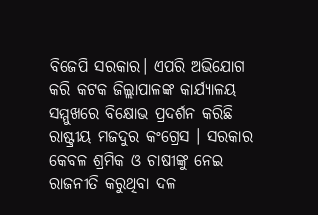ବିଜେପି ସରକାର। ଏପରି ଅଭିଯୋଗ କରି କଟକ ଜିଲ୍ଲାପାଳଙ୍କ କାର୍ଯ୍ୟାଳୟ ସମ୍ମୁଖରେ ବିକ୍ଷୋଭ ପ୍ରଦର୍ଶନ କରିଛି ରାଷ୍ଟ୍ରୀୟ ମଜଦୁର କଂଗ୍ରେସ । ସରକାର କେବଳ ଶ୍ରମିକ ଓ ଚାଷୀଙ୍କୁ ନେଇ ରାଜନୀତି କରୁଥିବା ଦଳ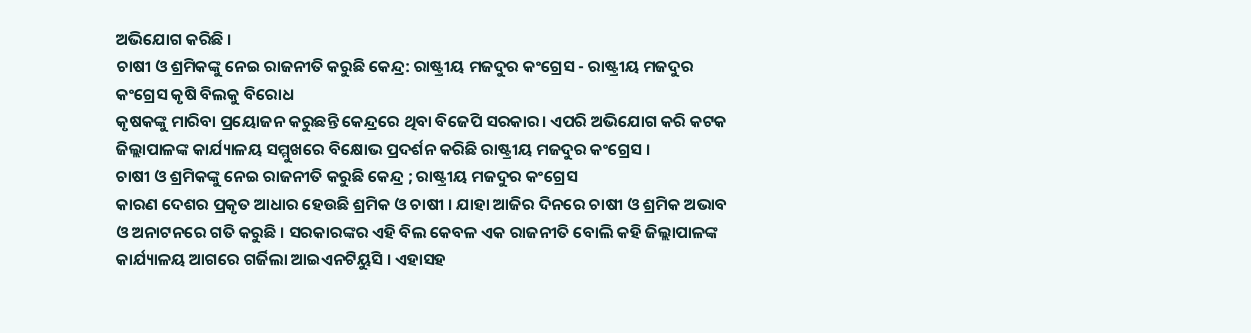ଅଭିଯୋଗ କରିଛି ।
ଚାଷୀ ଓ ଶ୍ରମିକଙ୍କୁ ନେଇ ରାଜନୀତି କରୁଛି କେନ୍ଦ୍ର: ରାଷ୍ଟ୍ରୀୟ ମଜଦୁର କଂଗ୍ରେସ - ରାଷ୍ଟ୍ରୀୟ ମଜଦୁର କଂଗ୍ରେସ କୃଷି ବିଲକୁ ବିରୋଧ
କୃଷକଙ୍କୁ ମାରିବା ପ୍ରୟୋଜନ କରୁଛନ୍ତି କେନ୍ଦ୍ରରେ ଥିବା ବିଜେପି ସରକାର। ଏପରି ଅଭିଯୋଗ କରି କଟକ ଜିଲ୍ଲାପାଳଙ୍କ କାର୍ଯ୍ୟାଳୟ ସମ୍ମୁଖରେ ବିକ୍ଷୋଭ ପ୍ରଦର୍ଶନ କରିଛି ରାଷ୍ଟ୍ରୀୟ ମଜଦୁର କଂଗ୍ରେସ ।
ଚାଷୀ ଓ ଶ୍ରମିକଙ୍କୁ ନେଇ ରାଜନୀତି କରୁଛି କେନ୍ଦ୍ର ; ରାଷ୍ଟ୍ରୀୟ ମଜଦୁର କଂଗ୍ରେସ
କାରଣ ଦେଶର ପ୍ରକୃତ ଆଧାର ହେଉଛି ଶ୍ରମିକ ଓ ଚାଷୀ । ଯାହା ଆଜିର ଦିନରେ ଚାଷୀ ଓ ଶ୍ରମିକ ଅଭାବ ଓ ଅନାଟନରେ ଗତି କରୁଛି । ସରକାରଙ୍କର ଏହି ବିଲ କେବଳ ଏକ ରାଜନୀତି ବୋଲି କହି ଜିଲ୍ଲାପାଳଙ୍କ କାର୍ଯ୍ୟାଳୟ ଆଗରେ ଗର୍ଜିଲା ଆଇଏନଟିୟୁସି । ଏହାସହ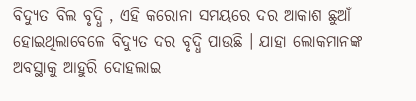ବିଦ୍ୟୁତ ବିଲ ବୃଦ୍ଧି , ଏହି କରୋନା ସମୟରେ ଦର ଆକାଶ ଛୁଆଁ ହୋଇଥିଲାବେଳେ ବିଦ୍ୟୁତ ଦର ବୃଦ୍ଧି ପାଉଛି । ଯାହା ଲୋକମାନଙ୍କ ଅବସ୍ଥାକୁ ଆହୁରି ଦୋହଲାଇ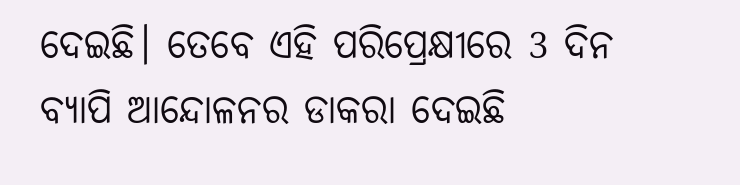ଦେଇଛି। ତେବେ ଏହି ପରିପ୍ରେକ୍ଷୀରେ 3 ଦିନ ବ୍ୟାପି ଆନ୍ଦୋଳନର ଡାକରା ଦେଇଛି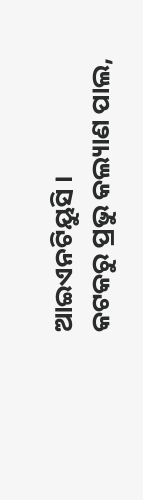ଆଇଏନଟିୟୁସି ।
କଟକରୁ ପ୍ରଭୁ କଲ୍ୟାଣ ପାଲ,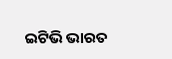ଇଟିଭି ଭାରତ